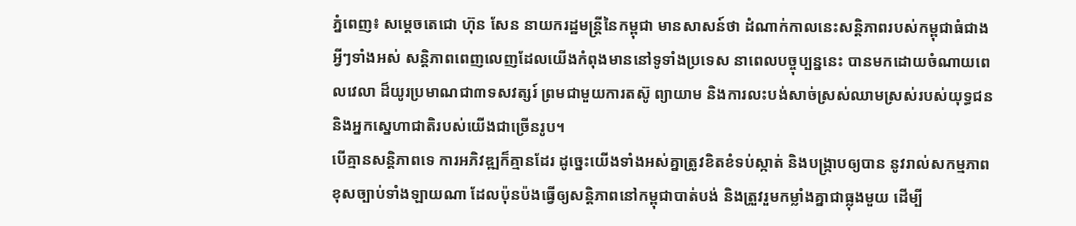ភ្នំពេញ៖ សម្តេចតេជោ ហ៊ុន សែន នាយករដ្ឋមន្ត្រីនៃកម្ពុជា មានសាសន៍ថា ដំណាក់កាលនេះសន្តិភាពរបស់កម្ពុជាធំជាងអ្វីៗទាំងអស់ សន្ដិភាពពេញលេញដែលយើងកំពុងមាននៅទូទាំងប្រទេស នាពេលបច្ចុប្បន្ននេះ បានមកដោយចំណាយពេលវេលា ដ៏យូរប្រមាណជា៣ទសវត្សរ៍ ព្រមជាមួយការតស៊ូ ព្យាយាម និងការលះបង់សាច់ស្រស់ឈាមស្រស់របស់យុទ្ធជន និងអ្នកស្នេហាជាតិរបស់យើងជាច្រើនរូប។
បើគ្មានសន្ដិភាពទេ ការអភិវឌ្ឍក៏គ្មានដែរ ដូច្នេះយើងទាំងអស់គ្នាត្រូវខិតខំទប់ស្កាត់ និងបង្ក្រាបឲ្យបាន នូវរាល់សកម្មភាពខុសច្បាប់ទាំងឡាយណា ដែលប៉ុនប៉ងធ្វើឲ្យសន្ដិភាពនៅកម្ពុជាបាត់បង់ និងត្រួវរួមកម្លាំងគ្នាជាធ្លុងមួយ ដើម្បី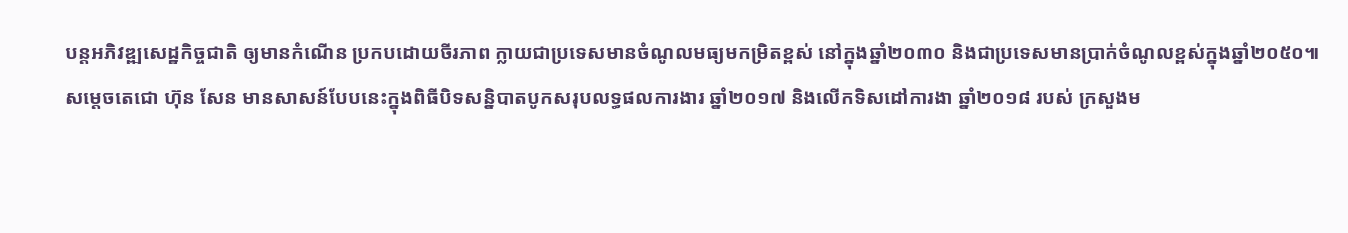បន្ដអភិវឌ្ឍសេដ្ឋកិច្ចជាតិ ឲ្យមានកំណើន ប្រកបដោយចីរភាព ក្លាយជាប្រទេសមានចំណូលមធ្យមកម្រិតខ្ពស់ នៅក្នុងឆ្នាំ២០៣០ និងជាប្រទេសមានប្រាក់ចំណូលខ្ពស់ក្នុងឆ្នាំ២០៥០៕
សម្តេចតេជោ ហ៊ុន សែន មានសាសន៍បែបនេះក្នុងពិធីបិទសន្និបាតបូកសរុបលទ្ធផលការងារ ឆ្នាំ២០១៧ និងលើកទិសដៅការងា ឆ្នាំ២០១៨ របស់ ក្រសួងម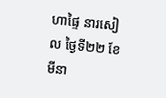ហាផ្ទៃ នារសៀល ថ្ងៃទី២២ ខែមីនា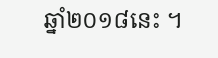ឆ្នាំ២០១៨នេះ ។